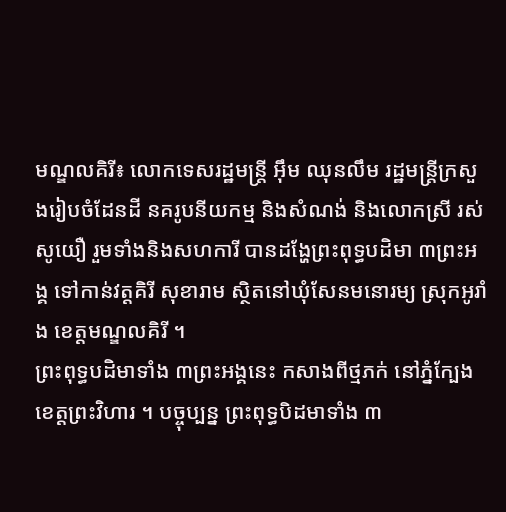មណ្ឌលគិរី៖ លោកទេសរដ្ឋមន្រ្តី អ៊ឹម ឈុនលឹម រដ្ឋមន្រ្តីក្រសួងរៀបចំដែនដី នគរូបនីយកម្ម និងសំណង់ និងលោកស្រី រស់ សូយឿ រួមទាំងនិងសហការី បានដង្ហែព្រះពុទ្ធបដិមា ៣ព្រះអង្គ ទៅកាន់វត្តគិរី សុខារាម ស្ថិតនៅឃុំសែនមនោរម្យ ស្រុកអូរាំង ខេត្តមណ្ឌលគិរី ។
ព្រះពុទ្ធបដិមាទាំង ៣ព្រះអង្គនេះ កសាងពីថ្មភក់ នៅភ្នំក្បែង ខេត្តព្រះវិហារ ។ បច្ចុប្បន្ន ព្រះពុទ្ធបិដមាទាំង ៣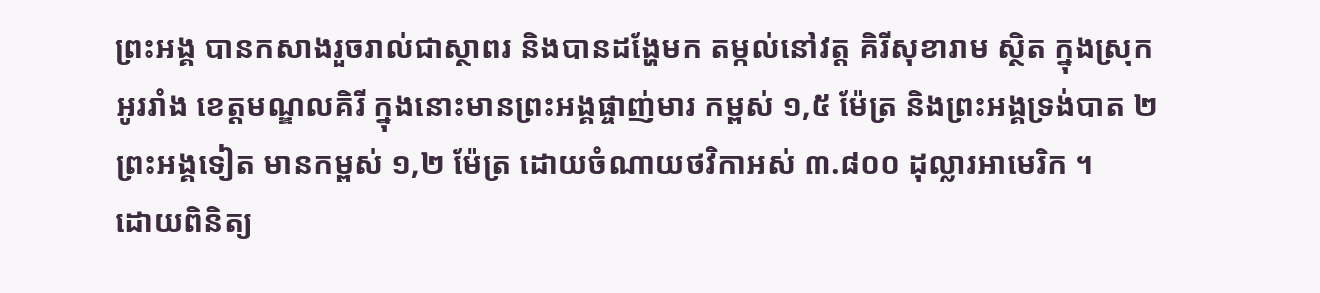ព្រះអង្គ បានកសាងរួចរាល់ជាស្ថាពរ និងបានដង្ហែមក តម្កល់នៅវត្ត គិរីសុខារាម ស្ថិត ក្នុងស្រុកអូររាំង ខេត្តមណ្ឌលគិរី ក្នុងនោះមានព្រះអង្គផ្ចាញ់មារ កម្ពស់ ១,៥ ម៉ែត្រ និងព្រះអង្គទ្រង់បាត ២ ព្រះអង្គទៀត មានកម្ពស់ ១,២ ម៉ែត្រ ដោយចំណាយថវិកាអស់ ៣.៨០០ ដុល្លារអាមេរិក ។
ដោយពិនិត្យ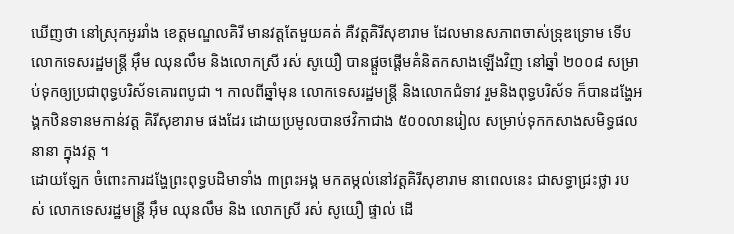ឃើញថា នៅស្រុកអូររាំង ខេត្តមណ្ឌលគិរី មានវត្តតែមួយគត់ គឺវត្តគិរីសុខារាម ដែលមានសភាពចាស់ទ្រុឌទ្រោម ទើប លោកទេសរដ្ឋមន្រ្តី អ៊ឹម ឈុនលឹម និងលោកស្រី រស់ សូយឿ បានផ្តួចផ្តើមគំនិតកសាងឡើងវិញ នៅឆ្នាំ ២០០៨ សម្រាប់ទុកឲ្យប្រជាពុទ្ធបរិស័ទគោរពបូជា ។ កាលពីឆ្នាំមុន លោកទេសរដ្ឋមន្រ្តី និងលោកជំទាវ រួមនិងពុទ្ធបរិស័ទ ក៏បានដង្ហែអង្គកឋិនទានមកាន់វត្ត គិរីសុខារាម ផងដែរ ដោយប្រមូលបានថវិកាជាង ៥០០លានរៀល សម្រាប់ទុកកសាងសមិទ្ធផល នានា ក្នុងវត្ត ។
ដោយឡែក ចំពោះការដង្ហែព្រះពុទ្ធបដិមាទាំង ៣ព្រះអង្គ មកតម្កល់នៅវត្តគិរីសុខារាម នាពេលនេះ ជាសទ្ធាជ្រះថ្លា របស់ លោកទេសរដ្ឋមន្រ្តី អ៊ឹម ឈុនលឹម និង លោកស្រី រស់ សូយឿ ផ្ទាល់ ដើ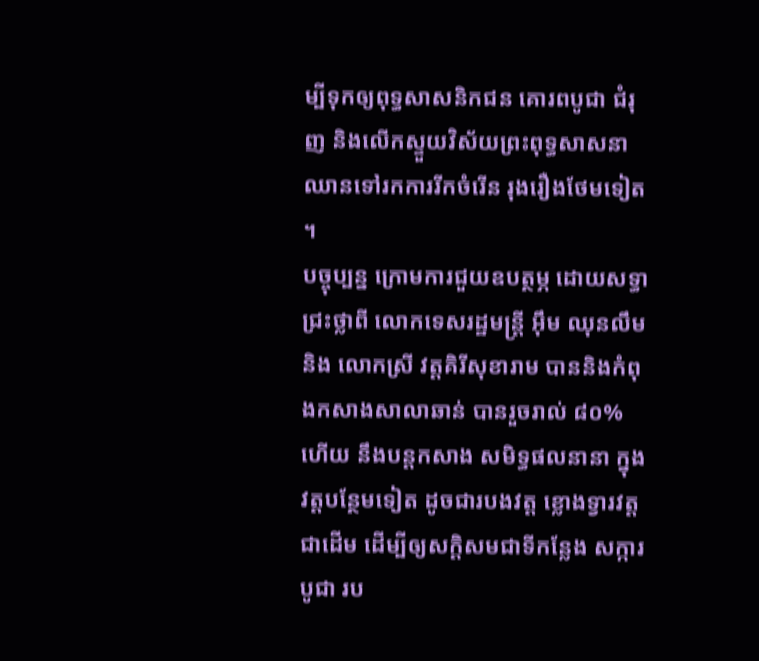ម្បីទុកឲ្យពុទ្ធសាសនិកជន គោរពបូជា ជំរុញ និងលើកស្ទួយវិស័យព្រះពុទ្ធសាសនា ឈានទៅរកការរីកចំរើន រុងរឿងថែមទៀត ។
បច្ចុប្បន្ន ក្រោមការជួយឧបត្ថម្ភ ដោយសទ្ធាជ្រះថ្លាពី លោកទេសរដ្ឋមន្រ្តី អ៊ឹម ឈុនលឹម និង លោកស្រី វត្តគិរីសុខារាម បាននិងកំពុងកសាងសាលាឆាន់ បានរួចរាល់ ៨០% ហើយ នឹងបន្តកសាង សមិទ្ធផលនានា ក្នុងវត្តបន្ថែមទៀត ដូចជារបងវត្ត ខ្លោងទ្វារវត្ត ជាដើម ដើម្បីឲ្យសកិ្តសមជាទីកន្លែង សក្ការបូជា រប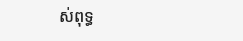ស់ពុទ្ធ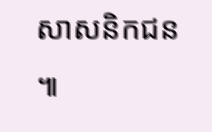សាសនិកជន ៕